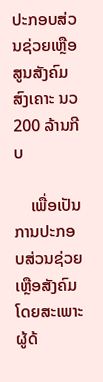ປະກອບສ່ວນຊ່ວຍເຫຼືອສູນສັງຄົມສົງເຄາະ ນວ 200 ລ້ານກີບ

    ເພື່ອເປັນການປະກອບສ່ວນຊ່ວຍເຫຼືອສັງຄົມ ໂດຍສະເພາະຜູ້ດ້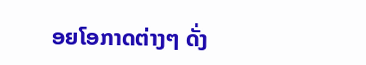ອຍໂອກາດຕ່າງໆ ດັ່ງ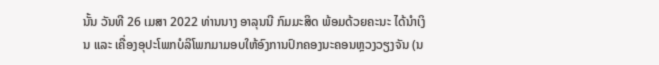ນັ້ນ ວັນທີ 26 ເມສາ 2022 ທ່ານນາງ ອາລຸນນີ ກົມມະສິດ ພ້ອມດ້ວຍຄະນະ ໄດ້ນຳເງິນ ແລະ ເຄື່ອງອຸປະໂພກບໍລິໂພກມາມອບໃຫ້ອົງການປົກຄອງນະຄອນຫຼວງວຽງຈັນ (ນ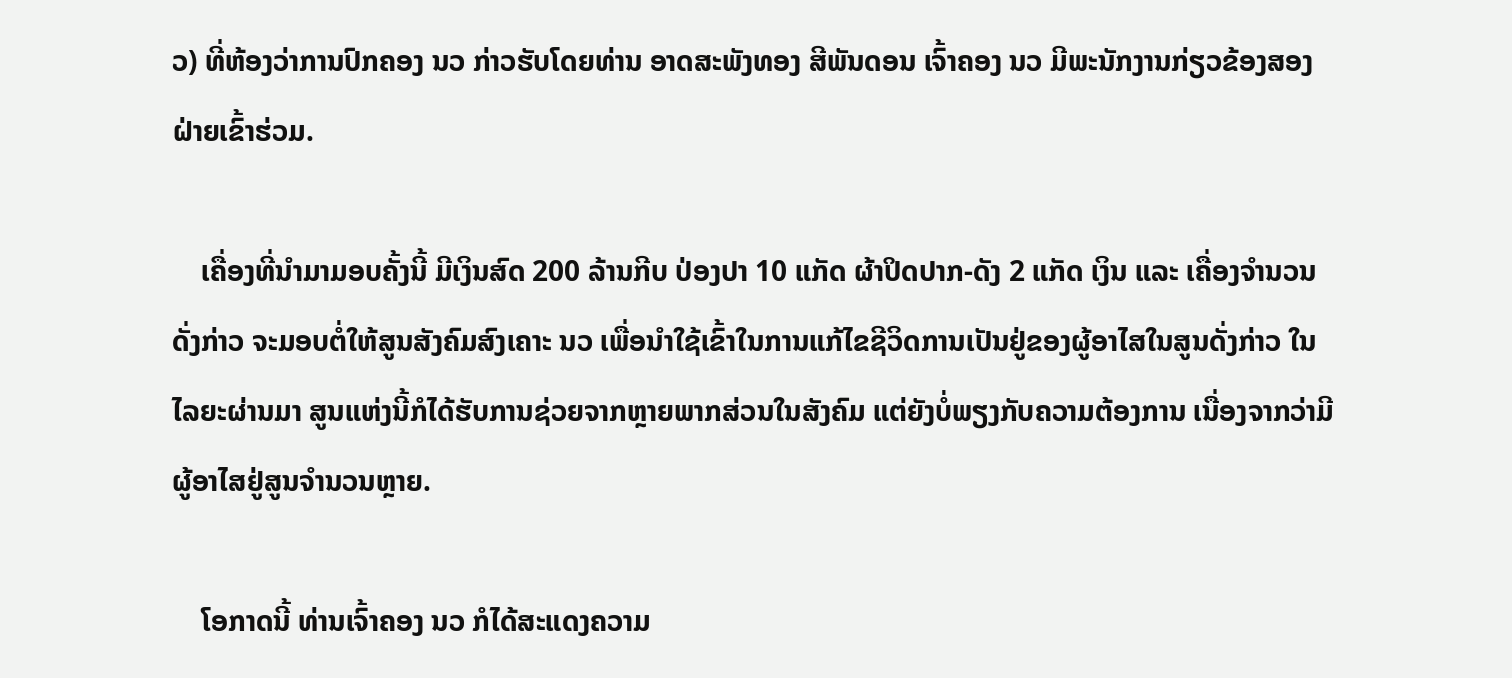ວ) ທີ່ຫ້ອງວ່າການປົກຄອງ ນວ ກ່າວຮັບໂດຍທ່ານ ອາດສະພັງທອງ ສີພັນດອນ ເຈົ້າຄອງ ນວ ມີພະນັກງານກ່ຽວຂ້ອງສອງຝ່າຍເຂົ້າຮ່ວມ.

    ເຄື່ອງທີ່ນຳມາມອບຄັ້ງນີ້ ມີເງິນສົດ 200 ລ້ານກີບ ປ່ອງປາ 10 ແກັດ ຜ້າປິດປາກ-ດັງ 2 ແກັດ ເງິນ ແລະ ເຄື່ອງຈຳນວນດັ່ງກ່າວ ຈະມອບຕໍ່ໃຫ້ສູນສັງຄົມສົງເຄາະ ນວ ເພື່ອນໍາໃຊ້ເຂົ້າໃນການແກ້ໄຂຊີວິດການເປັນຢູ່ຂອງຜູ້ອາໄສໃນສູນດັ່ງກ່າວ ໃນໄລຍະຜ່ານມາ ສູນແຫ່ງນີ້ກໍໄດ້ຮັບການຊ່ວຍຈາກຫຼາຍພາກສ່ວນໃນສັງຄົມ ແຕ່ຍັງບໍ່ພຽງກັບຄວາມຕ້ອງການ ເນື່ອງຈາກວ່າມີຜູ້ອາໄສຢູ່ສູນຈຳນວນຫຼາຍ.

    ໂອກາດນີ້ ທ່ານເຈົ້າຄອງ ນວ ກໍໄດ້ສະແດງຄວາມ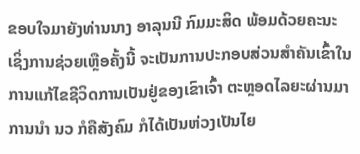ຂອບໃຈມາຍັງທ່ານນາງ ອາລຸນນີ ກົມມະສິດ ພ້ອມດ້ວຍຄະນະ ເຊິ່ງການຊ່ວຍເຫຼືອຄັ້ງນີ້ ຈະເປັນການປະກອບສ່ວນສຳຄັນເຂົ້າໃນການແກ້ໄຂຊີວິດການເປັນຢູ່ຂອງເຂົາເຈົ້າ ຕະຫຼອດໄລຍະຜ່ານມາ ການນຳ ນວ ກໍຄືສັງຄົມ ກໍໄດ້ເປັນຫ່ວງເປັນໄຍ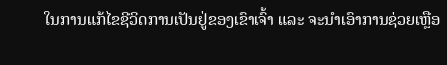ໃນການແກ້ໄຂຊີວິດການເປັນຢູ່ຂອງເຂົາເຈົ້າ ແລະ ຈະນຳເອົາການຊ່ວຍເຫຼືອ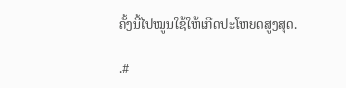ຄັ້ງນີ້ໄປໝູນໃຊ້ໃຫ້ເກີດປະໂຫຍດສູງສຸດ.

.#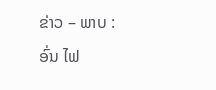ຂ່າວ – ພາບ : ອົ່ນ ໄຟ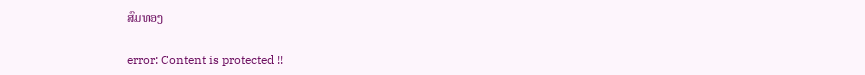ສົມທອງ

error: Content is protected !!